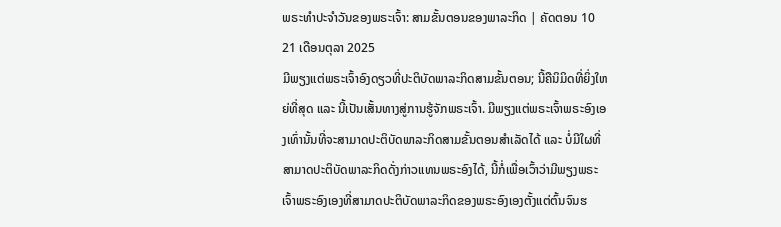ພຣະທຳປະຈຳວັນຂອງພຣະເຈົ້າ: ສາມຂັ້ນຕອນຂອງພາລະກິດ | ຄັດຕອນ 10
21 ເດືອນຕຸລາ 2025
ມີພຽງແຕ່ພຣະເຈົ້າອົງດຽວທີ່ປະຕິບັດພາລະກິດສາມຂັ້ນຕອນ; ນີ້ຄືນິມິດທີ່ຍິ່ງໃຫຍ່ທີ່ສຸດ ແລະ ນີ້ເປັນເສັ້ນທາງສູ່ການຮູ້ຈັກພຣະເຈົ້າ. ມີພຽງແຕ່ພຣະເຈົ້າພຣະອົງເອງເທົ່ານັ້ນທີ່ຈະສາມາດປະຕິບັດພາລະກິດສາມຂັ້ນຕອນສຳເລັດໄດ້ ແລະ ບໍ່ມີໃຜທີ່ສາມາດປະຕິບັດພາລະກິດດັ່ງກ່າວແທນພຣະອົງໄດ້, ນີ້ກໍ່ເພື່ອເວົ້າວ່າມີພຽງພຣະເຈົ້າພຣະອົງເອງທີ່ສາມາດປະຕິບັດພາລະກິດຂອງພຣະອົງເອງຕັ້ງແຕ່ຕົ້ນຈົນຮ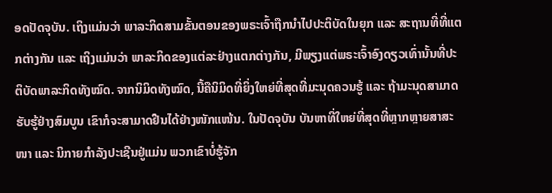ອດປັດຈຸບັນ. ເຖິງແມ່ນວ່າ ພາລະກິດສາມຂັ້ນຕອນຂອງພຣະເຈົ້າຖືກນໍາໄປປະຕິບັດໃນຍຸກ ແລະ ສະຖານທີ່ທີ່ແຕກຕ່າງກັນ ແລະ ເຖິງແມ່ນວ່າ ພາລະກິດຂອງແຕ່ລະຢ່າງແຕກຕ່າງກັນ, ມີພຽງແຕ່ພຣະເຈົ້າອົງດຽວເທົ່ານັ້ນທີ່ປະຕິບັດພາລະກິດທັງໝົດ. ຈາກນິມິດທັງໝົດ, ນີ້ຄືນິມິດທີ່ຍິ່ງໃຫຍ່ທີ່ສຸດທີ່ມະນຸດຄວນຮູ້ ແລະ ຖ້າມະນຸດສາມາດຮັບຮູ້ຢ່າງສົມບູນ ເຂົາກໍຈະສາມາດຢືນໄດ້ຢ່າງໜັກແໜ້ນ. ໃນປັດຈຸບັນ ບັນຫາທີ່ໃຫຍ່ທີ່ສຸດທີ່ຫຼາກຫຼາຍສາສະໜາ ແລະ ນິກາຍກຳລັງປະເຊີນຢູ່ແມ່ນ ພວກເຂົາບໍ່ຮູ້ຈັກ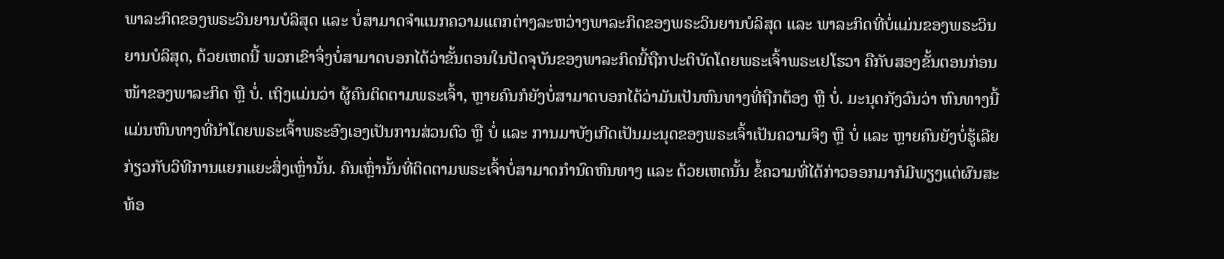ພາລະກິດຂອງພຣະວິນຍານບໍລິສຸດ ແລະ ບໍ່ສາມາດຈຳແນກຄວາມແຕກຕ່າງລະຫວ່າງພາລະກິດຂອງພຣະວິນຍານບໍລິສຸດ ແລະ ພາລະກິດທີ່ບໍ່ແມ່ນຂອງພຣະວິນຍານບໍລິສຸດ, ດ້ວຍເຫດນີ້ ພວກເຂົາຈຶ່ງບໍ່ສາມາດບອກໄດ້ວ່າຂັ້ນຕອນໃນປັດຈຸບັນຂອງພາລະກິດນີ້ຖືກປະຕິບັດໂດຍພຣະເຈົ້າພຣະເຢໂຮວາ ຄືກັບສອງຂັ້ນຕອນກ່ອນໜ້າຂອງພາລະກິດ ຫຼື ບໍ່. ເຖິງແມ່ນວ່າ ຜູ້ຄົນຕິດຕາມພຣະເຈົ້າ, ຫຼາຍຄົນກໍຍັງບໍ່ສາມາດບອກໄດ້ວ່າມັນເປັນຫົນທາງທີ່ຖືກຕ້ອງ ຫຼື ບໍ່. ມະນຸດກັງວົນວ່າ ຫົນທາງນີ້ແມ່ນຫົນທາງທີ່ນໍາໂດຍພຣະເຈົ້າພຣະອົງເອງເປັນການສ່ວນຕົວ ຫຼື ບໍ່ ແລະ ການມາບັງເກີດເປັນມະນຸດຂອງພຣະເຈົ້າເປັນຄວາມຈິງ ຫຼື ບໍ່ ແລະ ຫຼາຍຄົນຍັງບໍ່ຮູ້ເລີຍກ່ຽວກັບວິທີການແຍກແຍະສິ່ງເຫຼົ່ານັ້ນ. ຄົນເຫຼົ່ານັ້ນທີ່ຕິດຕາມພຣະເຈົ້າບໍ່ສາມາດກຳນົດຫົນທາງ ແລະ ດ້ວຍເຫດນັ້ນ ຂໍ້ຄວາມທີ່ໄດ້ກ່າວອອກມາກໍມີພຽງແຕ່ຜົນສະທ້ອ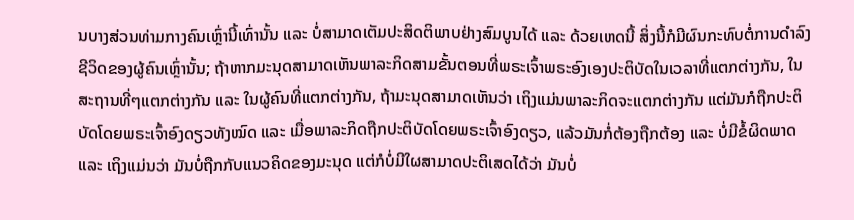ນບາງສ່ວນທ່າມກາງຄົນເຫຼົ່ານີ້ເທົ່ານັ້ນ ແລະ ບໍ່ສາມາດເຕັມປະສິດຕິພາບຢ່າງສົມບູນໄດ້ ແລະ ດ້ວຍເຫດນີ້ ສິ່ງນີ້ກໍມີຜົນກະທົບຕໍ່ການດຳລົງຊີວິດຂອງຜູ້ຄົນເຫຼົ່ານັ້ນ; ຖ້າຫາກມະນຸດສາມາດເຫັນພາລະກິດສາມຂັ້ນຕອນທີ່ພຣະເຈົ້າພຣະອົງເອງປະຕິບັດໃນເວລາທີ່ແຕກຕ່າງກັນ, ໃນສະຖານທີ່ໆແຕກຕ່າງກັນ ແລະ ໃນຜູ້ຄົນທີ່ແຕກຕ່າງກັນ, ຖ້າມະນຸດສາມາດເຫັນວ່າ ເຖິງແມ່ນພາລະກິດຈະແຕກຕ່າງກັນ ແຕ່ມັນກໍຖືກປະຕິບັດໂດຍພຣະເຈົ້າອົງດຽວທັງໝົດ ແລະ ເມື່ອພາລະກິດຖືກປະຕິບັດໂດຍພຣະເຈົ້າອົງດຽວ, ແລ້ວມັນກໍ່ຕ້ອງຖືກຕ້ອງ ແລະ ບໍ່ມີຂໍ້ຜິດພາດ ແລະ ເຖິງແມ່ນວ່າ ມັນບໍ່ຖືກກັບແນວຄິດຂອງມະນຸດ ແຕ່ກໍບໍ່ມີໃຜສາມາດປະຕິເສດໄດ້ວ່າ ມັນບໍ່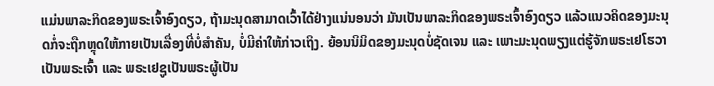ແມ່ນພາລະກິດຂອງພຣະເຈົ້າອົງດຽວ, ຖ້າມະນຸດສາມາດເວົ້າໄດ້ຢ່າງແນ່ນອນວ່າ ມັນເປັນພາລະກິດຂອງພຣະເຈົ້າອົງດຽວ ແລ້ວແນວຄິດຂອງມະນຸດກໍ່ຈະຖືກຫຼຸດໃຫ້ກາຍເປັນເລື່ອງທີ່ບໍ່ສຳຄັນ, ບໍ່ມີຄ່າໃຫ້ກ່າວເຖິງ. ຍ້ອນນິມິດຂອງມະນຸດບໍ່ຊັດເຈນ ແລະ ເພາະມະນຸດພຽງແຕ່ຮູ້ຈັກພຣະເຢໂຮວາເປັນພຣະເຈົ້າ ແລະ ພຣະເຢຊູເປັນພຣະຜູ້ເປັນ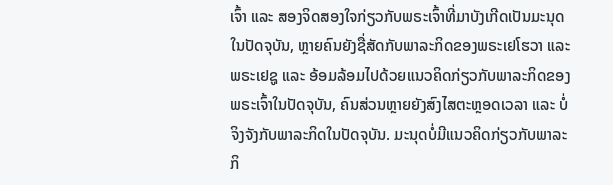ເຈົ້າ ແລະ ສອງຈິດສອງໃຈກ່ຽວກັບພຣະເຈົ້າທີ່ມາບັງເກີດເປັນມະນຸດໃນປັດຈຸບັນ, ຫຼາຍຄົນຍັງຊື່ສັດກັບພາລະກິດຂອງພຣະເຢໂຮວາ ແລະ ພຣະເຢຊູ ແລະ ອ້ອມລ້ອມໄປດ້ວຍແນວຄິດກ່ຽວກັບພາລະກິດຂອງພຣະເຈົ້າໃນປັດຈຸບັນ, ຄົນສ່ວນຫຼາຍຍັງສົງໄສຕະຫຼອດເວລາ ແລະ ບໍ່ຈິງຈັງກັບພາລະກິດໃນປັດຈຸບັນ. ມະນຸດບໍ່ມີແນວຄິດກ່ຽວກັບພາລະກິ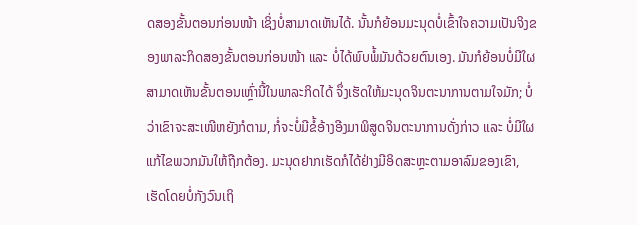ດສອງຂັ້ນຕອນກ່ອນໜ້າ ເຊິ່ງບໍ່ສາມາດເຫັນໄດ້. ນັ້ນກໍຍ້ອນມະນຸດບໍ່ເຂົ້າໃຈຄວາມເປັນຈິງຂອງພາລະກິດສອງຂັ້ນຕອນກ່ອນໜ້າ ແລະ ບໍ່ໄດ້ພົບພໍ້ມັນດ້ວຍຕົນເອງ. ມັນກໍຍ້ອນບໍ່ມີໃຜສາມາດເຫັນຂັ້ນຕອນເຫຼົ່ານີ້ໃນພາລະກິດໄດ້ ຈຶ່ງເຮັດໃຫ້ມະນຸດຈິນຕະນາການຕາມໃຈມັກ; ບໍ່ວ່າເຂົາຈະສະເໜີຫຍັງກໍຕາມ, ກໍ່ຈະບໍ່ມີຂໍ້ອ້າງອີງມາພິສູດຈິນຕະນາການດັ່ງກ່າວ ແລະ ບໍ່ມີໃຜແກ້ໄຂພວກມັນໃຫ້ຖືກຕ້ອງ. ມະນຸດຢາກເຮັດກໍໄດ້ຢ່າງມີອິດສະຫຼະຕາມອາລົມຂອງເຂົາ, ເຮັດໂດຍບໍ່ກັງວົນເຖິ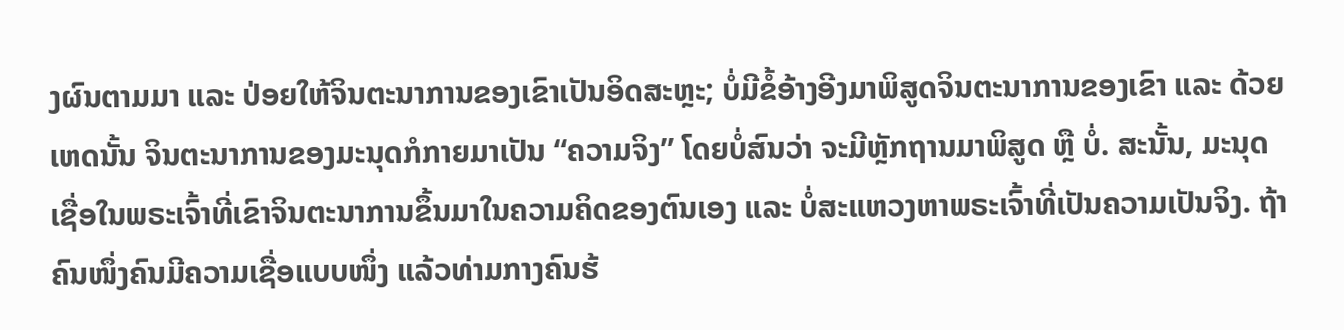ງຜົນຕາມມາ ແລະ ປ່ອຍໃຫ້ຈິນຕະນາການຂອງເຂົາເປັນອິດສະຫຼະ; ບໍ່ມີຂໍ້ອ້າງອີງມາພິສູດຈິນຕະນາການຂອງເຂົາ ແລະ ດ້ວຍເຫດນັ້ນ ຈິນຕະນາການຂອງມະນຸດກໍກາຍມາເປັນ “ຄວາມຈິງ” ໂດຍບໍ່ສົນວ່າ ຈະມີຫຼັກຖານມາພິສູດ ຫຼື ບໍ່. ສະນັ້ນ, ມະນຸດເຊື່ອໃນພຣະເຈົ້າທີ່ເຂົາຈິນຕະນາການຂຶ້ນມາໃນຄວາມຄິດຂອງຕົນເອງ ແລະ ບໍ່ສະແຫວງຫາພຣະເຈົ້າທີ່ເປັນຄວາມເປັນຈິງ. ຖ້າຄົນໜຶ່ງຄົນມີຄວາມເຊື່ອແບບໜຶ່ງ ແລ້ວທ່າມກາງຄົນຮ້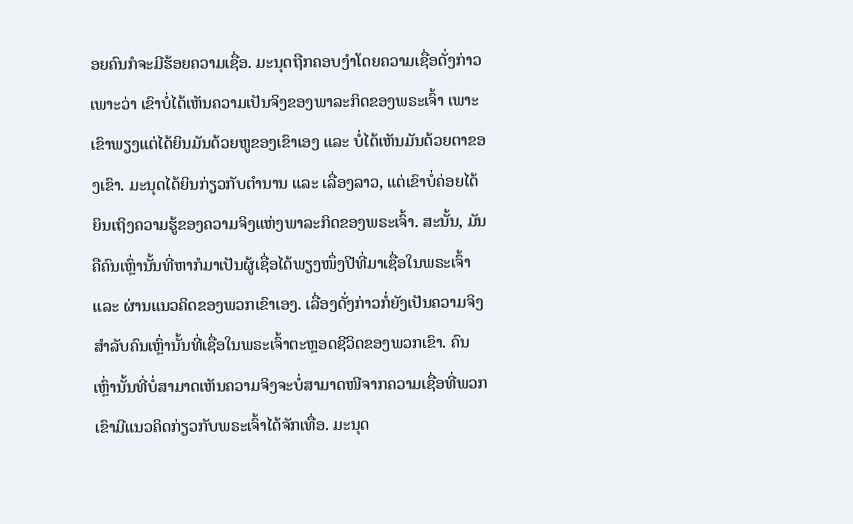ອຍຄົນກໍຈະມີຮ້ອຍຄວາມເຊື່ອ. ມະນຸດຖືກຄອບງຳໂດຍຄວາມເຊື່ອດັ່ງກ່າວ ເພາະວ່າ ເຂົາບໍ່ໄດ້ເຫັນຄວາມເປັນຈິງຂອງພາລະກິດຂອງພຣະເຈົ້າ ເພາະເຂົາພຽງແຕ່ໄດ້ຍິນມັນດ້ວຍຫູຂອງເຂົາເອງ ແລະ ບໍ່ໄດ້ເຫັນມັນດ້ວຍຕາຂອງເຂົາ. ມະນຸດໄດ້ຍິນກ່ຽວກັບຕໍານານ ແລະ ເລື່ອງລາວ, ແຕ່ເຂົາບໍ່ຄ່ອຍໄດ້ຍິນເຖິງຄວາມຮູ້ຂອງຄວາມຈິງແຫ່ງພາລະກິດຂອງພຣະເຈົ້າ. ສະນັ້ນ, ມັນຄືຄົນເຫຼົ່ານັ້ນທີ່ຫາກໍມາເປັນຜູ້ເຊື່ອໄດ້ພຽງໜຶ່ງປີທີ່ມາເຊື່ອໃນພຣະເຈົ້າ ແລະ ຜ່ານແນວຄິດຂອງພວກເຂົາເອງ. ເລື່ອງດັ່ງກ່າວກໍ່ຍັງເປັນຄວາມຈິງສຳລັບຄົນເຫຼົ່ານັ້ນທີ່ເຊື່ອໃນພຣະເຈົ້າຕະຫຼອດຊີວິດຂອງພວກເຂົາ. ຄົນເຫຼົ່ານັ້ນທີ່ບໍ່ສາມາດເຫັນຄວາມຈິງຈະບໍ່ສາມາດໜີຈາກຄວາມເຊື່ອທີ່ພວກເຂົາມີແນວຄິດກ່ຽວກັບພຣະເຈົ້າໄດ້ຈັກເທື່ອ. ມະນຸດ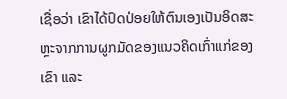ເຊື່ອວ່າ ເຂົາໄດ້ປົດປ່ອຍໃຫ້ຕົນເອງເປັນອິດສະຫຼະຈາກການຜູກມັດຂອງແນວຄິດເກົ່າແກ່ຂອງເຂົາ ແລະ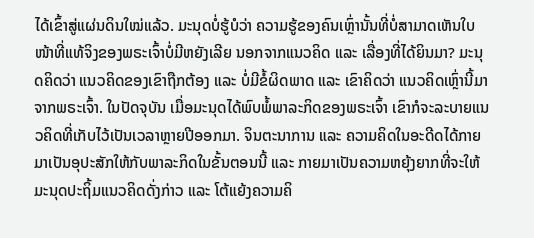ໄດ້ເຂົ້າສູ່ແຜ່ນດິນໃໝ່ແລ້ວ. ມະນຸດບໍ່ຮູ້ບໍວ່າ ຄວາມຮູ້ຂອງຄົນເຫຼົ່ານັ້ນທີ່ບໍ່ສາມາດເຫັນໃບໜ້າທີ່ແທ້ຈິງຂອງພຣະເຈົ້າບໍ່ມີຫຍັງເລີຍ ນອກຈາກແນວຄິດ ແລະ ເລື່ອງທີ່ໄດ້ຍິນມາ? ມະນຸດຄິດວ່າ ແນວຄິດຂອງເຂົາຖືກຕ້ອງ ແລະ ບໍ່ມີຂໍ້ຜິດພາດ ແລະ ເຂົາຄິດວ່າ ແນວຄິດເຫຼົ່ານີ້ມາຈາກພຣະເຈົ້າ. ໃນປັດຈຸບັນ ເມື່ອມະນຸດໄດ້ພົບພໍ້ພາລະກິດຂອງພຣະເຈົ້າ ເຂົາກໍຈະລະບາຍແນວຄິດທີ່ເກັບໄວ້ເປັນເວລາຫຼາຍປີອອກມາ. ຈິນຕະນາການ ແລະ ຄວາມຄິດໃນອະດີດໄດ້ກາຍມາເປັນອຸປະສັກໃຫ້ກັບພາລະກິດໃນຂັ້ນຕອນນີ້ ແລະ ກາຍມາເປັນຄວາມຫຍຸ້ງຍາກທີ່ຈະໃຫ້ມະນຸດປະຖິ້ມແນວຄິດດັ່ງກ່າວ ແລະ ໂຕ້ແຍ້ງຄວາມຄິ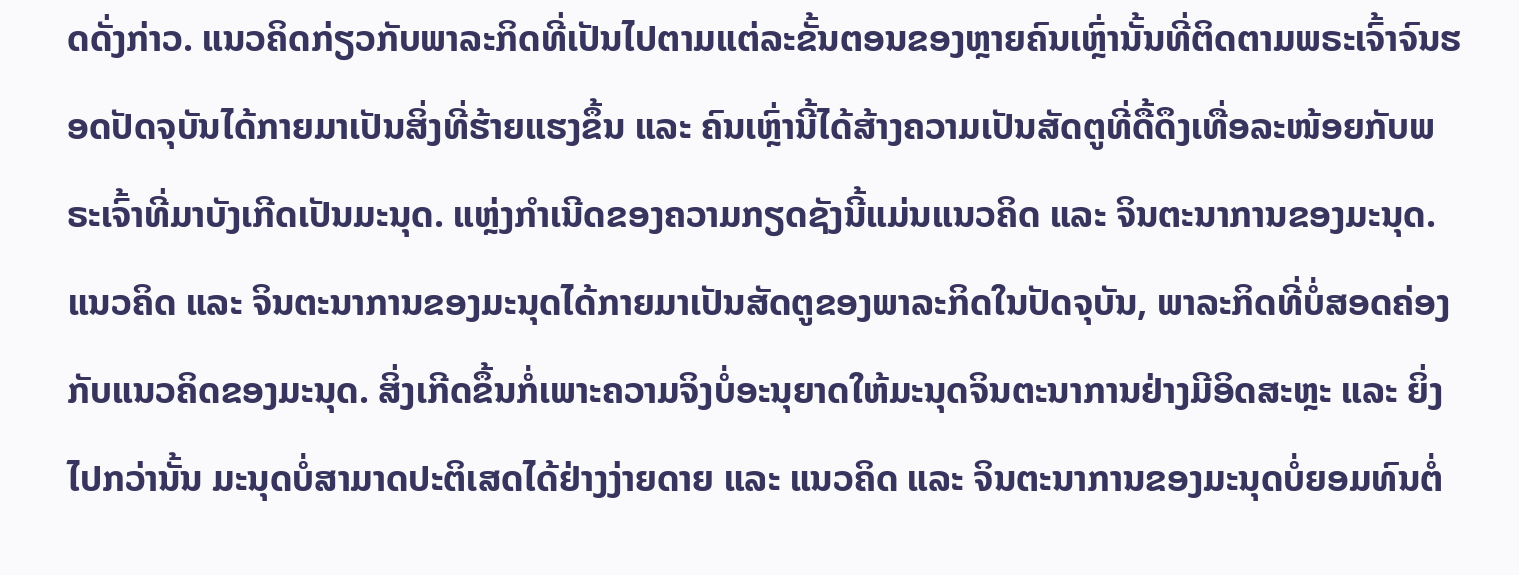ດດັ່ງກ່າວ. ແນວຄິດກ່ຽວກັບພາລະກິດທີ່ເປັນໄປຕາມແຕ່ລະຂັ້ນຕອນຂອງຫຼາຍຄົນເຫຼົ່ານັ້ນທີ່ຕິດຕາມພຣະເຈົ້າຈົນຮອດປັດຈຸບັນໄດ້ກາຍມາເປັນສິ່ງທີ່ຮ້າຍແຮງຂຶ້ນ ແລະ ຄົນເຫຼົ່ານີ້ໄດ້ສ້າງຄວາມເປັນສັດຕູທີ່ດື້ດຶງເທື່ອລະໜ້ອຍກັບພຣະເຈົ້າທີ່ມາບັງເກີດເປັນມະນຸດ. ແຫຼ່ງກຳເນີດຂອງຄວາມກຽດຊັງນີ້ແມ່ນແນວຄິດ ແລະ ຈິນຕະນາການຂອງມະນຸດ. ແນວຄິດ ແລະ ຈິນຕະນາການຂອງມະນຸດໄດ້ກາຍມາເປັນສັດຕູຂອງພາລະກິດໃນປັດຈຸບັນ, ພາລະກິດທີ່ບໍ່ສອດຄ່ອງກັບແນວຄິດຂອງມະນຸດ. ສິ່ງເກີດຂຶ້ນກໍ່ເພາະຄວາມຈິງບໍ່ອະນຸຍາດໃຫ້ມະນຸດຈິນຕະນາການຢ່າງມີອິດສະຫຼະ ແລະ ຍິ່ງໄປກວ່ານັ້ນ ມະນຸດບໍ່ສາມາດປະຕິເສດໄດ້ຢ່າງງ່າຍດາຍ ແລະ ແນວຄິດ ແລະ ຈິນຕະນາການຂອງມະນຸດບໍ່ຍອມທົນຕໍ່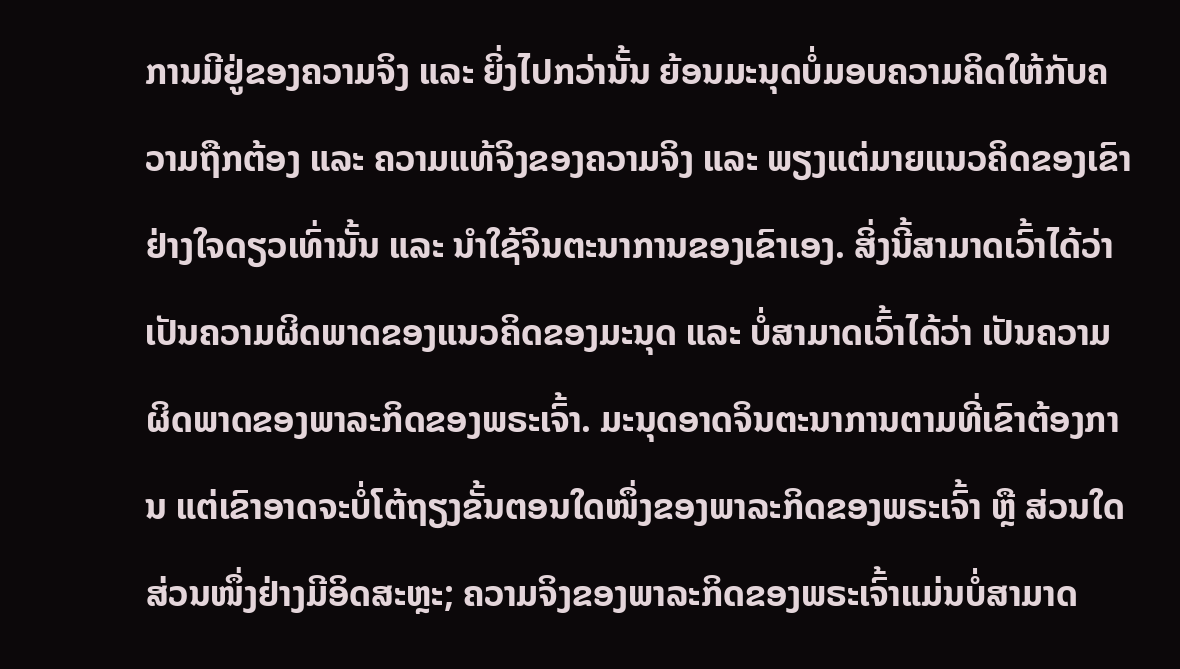ການມີຢູ່ຂອງຄວາມຈິງ ແລະ ຍິ່ງໄປກວ່ານັ້ນ ຍ້ອນມະນຸດບໍ່ມອບຄວາມຄິດໃຫ້ກັບຄວາມຖືກຕ້ອງ ແລະ ຄວາມແທ້ຈິງຂອງຄວາມຈິງ ແລະ ພຽງແຕ່ມາຍແນວຄິດຂອງເຂົາຢ່າງໃຈດຽວເທົ່ານັ້ນ ແລະ ນໍາໃຊ້ຈິນຕະນາການຂອງເຂົາເອງ. ສິ່ງນີ້ສາມາດເວົ້າໄດ້ວ່າ ເປັນຄວາມຜິດພາດຂອງແນວຄິດຂອງມະນຸດ ແລະ ບໍ່ສາມາດເວົ້າໄດ້ວ່າ ເປັນຄວາມຜິດພາດຂອງພາລະກິດຂອງພຣະເຈົ້າ. ມະນຸດອາດຈິນຕະນາການຕາມທີ່ເຂົາຕ້ອງການ ແຕ່ເຂົາອາດຈະບໍ່ໂຕ້ຖຽງຂັ້ນຕອນໃດໜຶ່ງຂອງພາລະກິດຂອງພຣະເຈົ້າ ຫຼື ສ່ວນໃດສ່ວນໜຶ່ງຢ່າງມີອິດສະຫຼະ; ຄວາມຈິງຂອງພາລະກິດຂອງພຣະເຈົ້າແມ່ນບໍ່ສາມາດ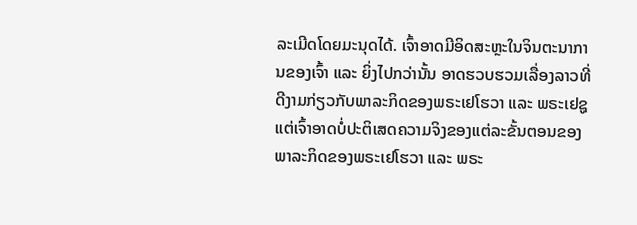ລະເມີດໂດຍມະນຸດໄດ້. ເຈົ້າອາດມີອິດສະຫຼະໃນຈິນຕະນາການຂອງເຈົ້າ ແລະ ຍິ່ງໄປກວ່ານັ້ນ ອາດຮວບຮວມເລື່ອງລາວທີ່ດີງາມກ່ຽວກັບພາລະກິດຂອງພຣະເຢໂຮວາ ແລະ ພຣະເຢຊູ ແຕ່ເຈົ້າອາດບໍ່ປະຕິເສດຄວາມຈິງຂອງແຕ່ລະຂັ້ນຕອນຂອງພາລະກິດຂອງພຣະເຢໂຮວາ ແລະ ພຣະ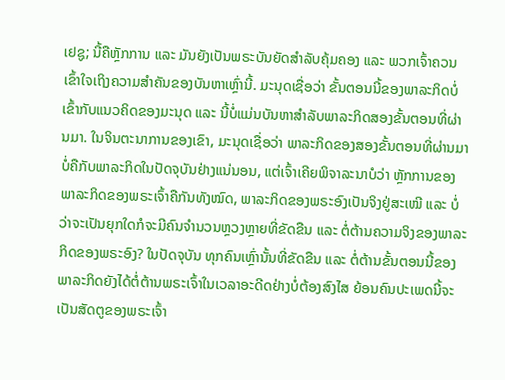ເຢຊູ; ນີ້ຄືຫຼັກການ ແລະ ມັນຍັງເປັນພຣະບັນຍັດສຳລັບຄຸ້ມຄອງ ແລະ ພວກເຈົ້າຄວນເຂົ້າໃຈເຖິງຄວາມສຳຄັນຂອງບັນຫາເຫຼົ່ານີ້. ມະນຸດເຊື່ອວ່າ ຂັ້ນຕອນນີ້ຂອງພາລະກິດບໍ່ເຂົ້າກັບແນວຄິດຂອງມະນຸດ ແລະ ນີ້ບໍ່ແມ່ນບັນຫາສຳລັບພາລະກິດສອງຂັ້ນຕອນທີ່ຜ່ານມາ. ໃນຈິນຕະນາການຂອງເຂົາ, ມະນຸດເຊື່ອວ່າ ພາລະກິດຂອງສອງຂັ້ນຕອນທີ່ຜ່ານມາບໍ່ຄືກັບພາລະກິດໃນປັດຈຸບັນຢ່າງແນ່ນອນ, ແຕ່ເຈົ້າເຄີຍພິຈາລະນາບໍວ່າ ຫຼັກການຂອງພາລະກິດຂອງພຣະເຈົ້າຄືກັນທັງໝົດ, ພາລະກິດຂອງພຣະອົງເປັນຈິງຢູ່ສະເໝີ ແລະ ບໍ່ວ່າຈະເປັນຍຸກໃດກໍຈະມີຄົນຈຳນວນຫຼວງຫຼາຍທີ່ຂັດຂືນ ແລະ ຕໍ່ຕ້ານຄວາມຈິງຂອງພາລະກິດຂອງພຣະອົງ? ໃນປັດຈຸບັນ ທຸກຄົນເຫຼົ່ານັ້ນທີ່ຂັດຂືນ ແລະ ຕໍ່ຕ້ານຂັ້ນຕອນນີ້ຂອງພາລະກິດຍັງໄດ້ຕໍ່ຕ້ານພຣະເຈົ້າໃນເວລາອະດີດຢ່າງບໍ່ຕ້ອງສົງໄສ ຍ້ອນຄົນປະເພດນີ້ຈະເປັນສັດຕູຂອງພຣະເຈົ້າ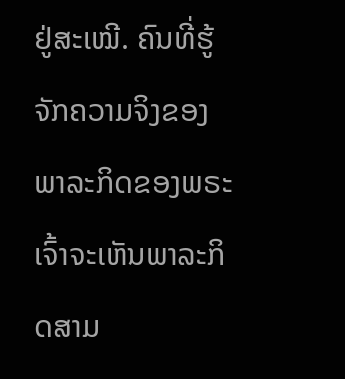ຢູ່ສະເໝີ. ຄົນທີ່ຮູ້ຈັກຄວາມຈິງຂອງພາລະກິດຂອງພຣະເຈົ້າຈະເຫັນພາລະກິດສາມ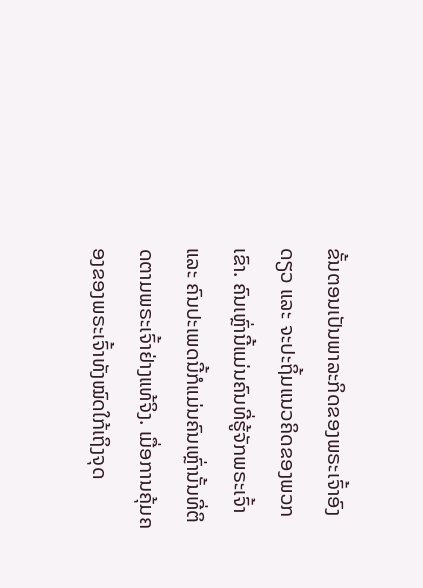ຂັ້ນຕອນເປັນພາລະກິດຂອງພຣະເຈົ້າອົງດຽວ ແລະ ຈະປະຖິ້ມແນວຄິດຂອງພວກເຂົາ. ຄົນເຫຼົ່ານີ້ແມ່ນຄົນທີ່ຮູ້ຈັກພຣະເຈົ້າ ແລະ ຄົນປະເພດນີ້ກໍແມ່ນຄົນເຫຼົ່ານັ້ນທີ່ຕິດຕາມພຣະເຈົ້າຢ່າງແທ້ຈິງ. ເມື່ອການຄຸ້ມຄອງຂອງພຣະເຈົ້າທັງໝົດໃກ້ເຖິງຈຸດ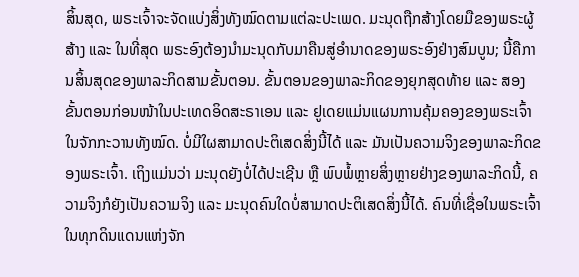ສິ້ນສຸດ, ພຣະເຈົ້າຈະຈັດແບ່ງສິ່ງທັງໝົດຕາມແຕ່ລະປະເພດ. ມະນຸດຖືກສ້າງໂດຍມືຂອງພຣະຜູ້ສ້າງ ແລະ ໃນທີ່ສຸດ ພຣະອົງຕ້ອງນໍາມະນຸດກັບມາຄືນສູ່ອຳນາດຂອງພຣະອົງຢ່າງສົມບູນ; ນີ້ຄືການສິ້ນສຸດຂອງພາລະກິດສາມຂັ້ນຕອນ. ຂັ້ນຕອນຂອງພາລະກິດຂອງຍຸກສຸດທ້າຍ ແລະ ສອງຂັ້ນຕອນກ່ອນໜ້າໃນປະເທດອິດສະຣາເອນ ແລະ ຢູເດຍແມ່ນແຜນການຄຸ້ມຄອງຂອງພຣະເຈົ້າໃນຈັກກະວານທັງໝົດ. ບໍ່ມີໃຜສາມາດປະຕິເສດສິ່ງນີ້ໄດ້ ແລະ ມັນເປັນຄວາມຈິງຂອງພາລະກິດຂອງພຣະເຈົ້າ. ເຖິງແມ່ນວ່າ ມະນຸດຍັງບໍ່ໄດ້ປະເຊີນ ຫຼື ພົບພໍ້ຫຼາຍສິ່ງຫຼາຍຢ່າງຂອງພາລະກິດນີ້, ຄວາມຈິງກໍຍັງເປັນຄວາມຈິງ ແລະ ມະນຸດຄົນໃດບໍ່ສາມາດປະຕິເສດສິ່ງນີ້ໄດ້. ຄົນທີ່ເຊື່ອໃນພຣະເຈົ້າໃນທຸກດິນແດນແຫ່ງຈັກ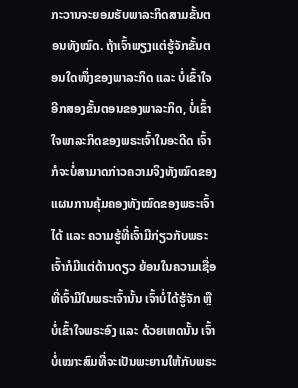ກະວານຈະຍອມຮັບພາລະກິດສາມຂັ້ນຕອນທັງໝົດ. ຖ້າເຈົ້າພຽງແຕ່ຮູ້ຈັກຂັ້ນຕອນໃດໜຶ່ງຂອງພາລະກິດ ແລະ ບໍ່ເຂົ້າໃຈອີກສອງຂັ້ນຕອນຂອງພາລະກິດ, ບໍ່ເຂົ້າໃຈພາລະກິດຂອງພຣະເຈົ້າໃນອະດີດ ເຈົ້າກໍຈະບໍ່ສາມາດກ່າວຄວາມຈິງທັງໝົດຂອງແຜນການຄຸ້ມຄອງທັງໝົດຂອງພຣະເຈົ້າໄດ້ ແລະ ຄວາມຮູ້ທີ່ເຈົ້າມີກ່ຽວກັບພຣະເຈົ້າກໍມີແຕ່ດ້ານດຽວ ຍ້ອນໃນຄວາມເຊື່ອທີ່ເຈົ້າມີໃນພຣະເຈົ້ານັ້ນ ເຈົ້າບໍ່ໄດ້ຮູ້ຈັກ ຫຼື ບໍ່ເຂົ້າໃຈພຣະອົງ ແລະ ດ້ວຍເຫດນັ້ນ ເຈົ້າບໍ່ເໝາະສົມທີ່ຈະເປັນພະຍານໃຫ້ກັບພຣະ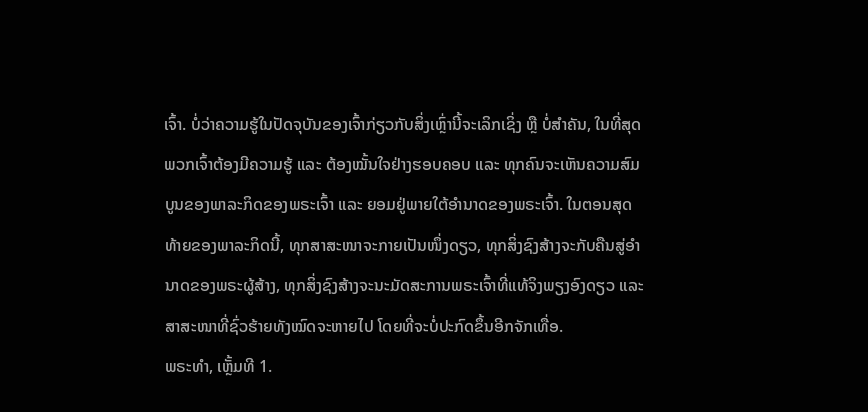ເຈົ້າ. ບໍ່ວ່າຄວາມຮູ້ໃນປັດຈຸບັນຂອງເຈົ້າກ່ຽວກັບສິ່ງເຫຼົ່ານີ້ຈະເລິກເຊິ່ງ ຫຼື ບໍ່ສຳຄັນ, ໃນທີ່ສຸດ ພວກເຈົ້າຕ້ອງມີຄວາມຮູ້ ແລະ ຕ້ອງໝັ້ນໃຈຢ່າງຮອບຄອບ ແລະ ທຸກຄົນຈະເຫັນຄວາມສົມບູນຂອງພາລະກິດຂອງພຣະເຈົ້າ ແລະ ຍອມຢູ່ພາຍໃຕ້ອຳນາດຂອງພຣະເຈົ້າ. ໃນຕອນສຸດທ້າຍຂອງພາລະກິດນີ້, ທຸກສາສະໜາຈະກາຍເປັນໜຶ່ງດຽວ, ທຸກສິ່ງຊົງສ້າງຈະກັບຄືນສູ່ອຳນາດຂອງພຣະຜູ້ສ້າງ, ທຸກສິ່ງຊົງສ້າງຈະນະມັດສະການພຣະເຈົ້າທີ່ແທ້ຈິງພຽງອົງດຽວ ແລະ ສາສະໜາທີ່ຊົ່ວຮ້າຍທັງໝົດຈະຫາຍໄປ ໂດຍທີ່ຈະບໍ່ປະກົດຂຶ້ນອີກຈັກເທື່ອ.
ພຣະທຳ, ເຫຼັ້ມທີ 1.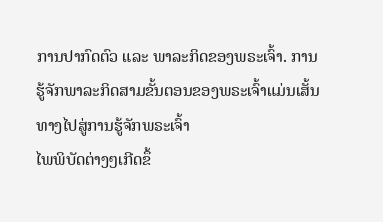ການປາກົດຕົວ ແລະ ພາລະກິດຂອງພຣະເຈົ້າ. ການຮູ້ຈັກພາລະກິດສາມຂັ້ນຕອນຂອງພຣະເຈົ້າແມ່ນເສັ້ນທາງໄປສູ່ການຮູ້ຈັກພຣະເຈົ້າ
ໄພພິບັດຕ່າງໆເກີດຂຶ້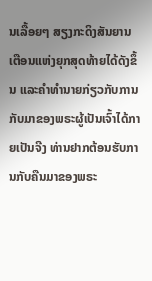ນເລື້ອຍໆ ສຽງກະດິງສັນຍານເຕືອນແຫ່ງຍຸກສຸດທ້າຍໄດ້ດັງຂຶ້ນ ແລະຄໍາທໍານາຍກ່ຽວກັບການກັບມາຂອງພຣະຜູ້ເປັນເຈົ້າໄດ້ກາຍເປັນຈີງ ທ່ານຢາກຕ້ອນຮັບການກັບຄືນມາຂອງພຣະ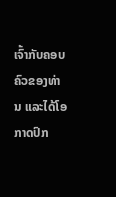ເຈົ້າກັບຄອບຄົວຂອງທ່ານ ແລະໄດ້ໂອກາດປົກ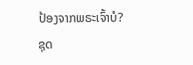ປ້ອງຈາກພຣະເຈົ້າບໍ?
ຊຸດ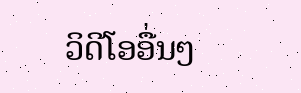ວິດີໂອອື່ນໆ